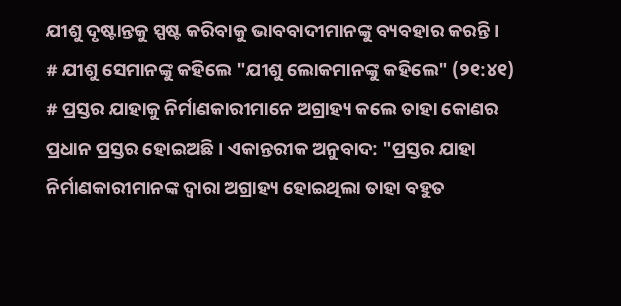ଯୀଶୁ ଦୃଷ୍ଟାନ୍ତକୁ ସ୍ପଷ୍ଟ କରିବାକୁ ଭାବବାଦୀମାନଙ୍କୁ ବ୍ୟବହାର କରନ୍ତି । # ଯୀଶୁ ସେମାନଙ୍କୁ କହିଲେ "ଯୀଶୁ ଲୋକମାନଙ୍କୁ କହିଲେ" (୨୧:୪୧) # ପ୍ରସ୍ତର ଯାହାକୁ ନିର୍ମାଣକାରୀମାନେ ଅଗ୍ରାହ୍ୟ କଲେ ତାହା କୋଣର ପ୍ରଧାନ ପ୍ରସ୍ତର ହୋଇଅଛି । ଏକାନ୍ତରୀକ ଅନୁବାଦ: "ପ୍ରସ୍ତର ଯାହା ନିର୍ମାଣକାରୀମାନଙ୍କ ଦ୍ଵାରା ଅଗ୍ରାହ୍ୟ ହୋଇଥିଲା ତାହା ବହୁତ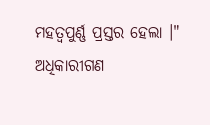ମହତ୍ବପୁର୍ଣ୍ଣ ପ୍ରସ୍ତର ହେଲା ।" ଅଧିକାରୀଗଣ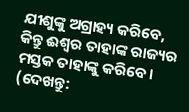ଯୀଶୁଙ୍କୁ ଅଗ୍ରାହ୍ୟ କରିବେ, କିନ୍ତୁ ଈଶ୍ଵର ତାହାଙ୍କ ରାଜ୍ୟର ମସ୍ତକ ତାହାଙ୍କୁ କରିବେ। (ଦେଖନ୍ତୁ: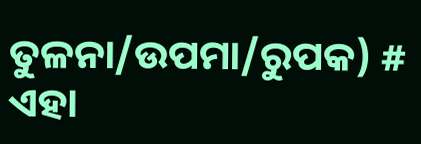ତୁଳନା/ଉପମା/ରୁପକ) # ଏହା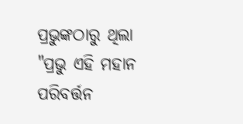ପ୍ରଭୁଙ୍କଠାରୁ ଥିଲା "ପ୍ରଭୁ ଏହି ମହାନ ପରିବର୍ତ୍ତନ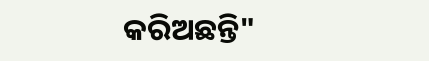କରିଅଛନ୍ତି"